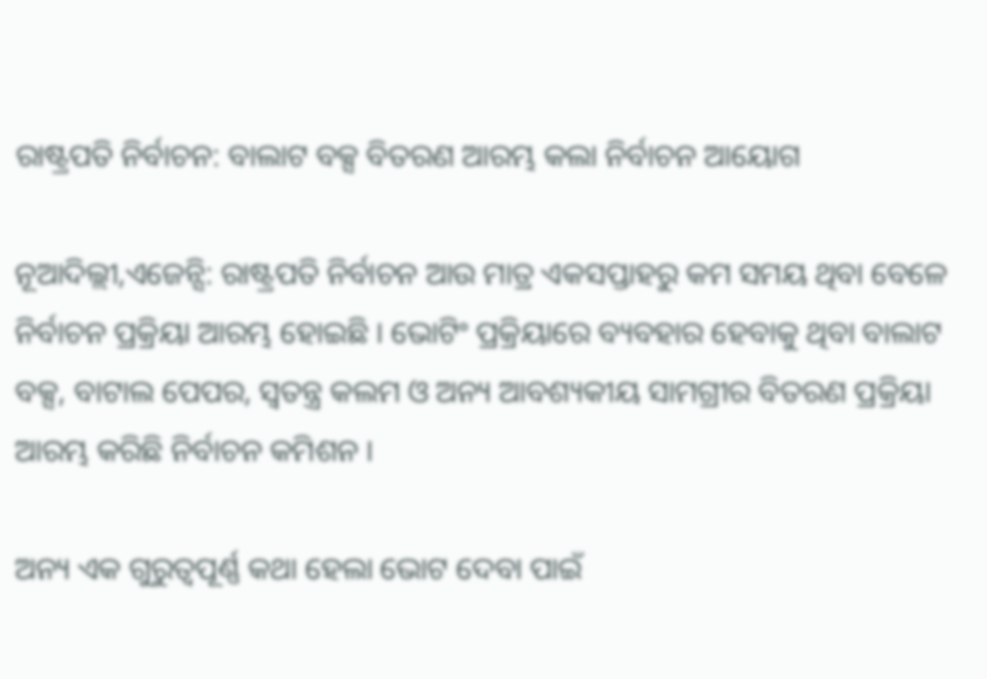ରାଷ୍ଟ୍ରପତି ନିର୍ବାଚନ: ବାଲାଟ ବକ୍ସ ବିତରଣ ଆରମ୍ଭ କଲା ନିର୍ବାଚନ ଆୟୋଗ

ନୂଆଦିଲ୍ଲୀ,ଏଜେନ୍ସି: ରାଷ୍ଟ୍ରପତି ନିର୍ବାଚନ ଆଉ ମାତ୍ର ଏକସପ୍ତାହରୁ କମ ସମୟ ଥିବା ବେଳେ ନିର୍ବାଚନ ପ୍ରକ୍ରିୟା ଆରମ୍ଭ ହୋଇଛି । ଭୋଟିଂ ପ୍ରକ୍ରିୟାରେ ବ୍ୟବହାର ହେବାକୁ ଥିବା ବାଲାଟ ବକ୍ସ, ବାଟାଲ ପେପର, ସ୍ବତନ୍ତ୍ର କଲମ ଓ ଅନ୍ୟ ଆବଶ୍ୟକୀୟ ସାମଗ୍ରୀର ବିତରଣ ପ୍ରକ୍ରିୟା ଆରମ୍ଭ କରିଛି ନିର୍ବାଚନ କମିଶନ ।

ଅନ୍ୟ ଏକ ଗୁରୁତ୍ବପୂର୍ଣ୍ଣ କଥା ହେଲା ଭୋଟ ଦେବା ପାଇଁ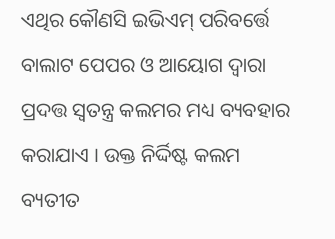ଏଥିର କୌଣସି ଇଭିଏମ୍‌ ପରିବର୍ତ୍ତେ ବାଲାଟ ପେପର ଓ ଆୟୋଗ ଦ୍ବାରା ପ୍ରଦତ୍ତ ସ୍ବତନ୍ତ୍ର କଲମର ମଧ୍ୟ ବ୍ୟବହାର କରାଯାଏ । ଉକ୍ତ ନିର୍ଦ୍ଦିଷ୍ଟ କଲମ ବ୍ୟତୀତ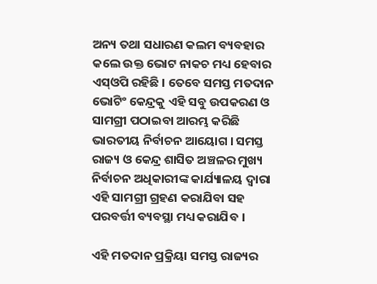ଅନ୍ୟ ତଥା ସଧାରଣ କଲମ ବ୍ୟବହାର କଲେ ଉକ୍ତ ଭୋଟ ନାକଚ ମଧ୍ୟ ହେବାର ଏସ୍‌ଓପି ରହିଛି । ତେବେ ସମସ୍ତ ମତଦାନ ଭୋଟିଂ କେନ୍ଦ୍ରକୁ ଏହି ସବୁ ଉପକରଣ ଓ ସାମଗ୍ରୀ ପଠାଇବା ଆରମ୍ଭ କରିଛି ଭାରତୀୟ ନିର୍ବାଚନ ଆୟୋଗ । ସମସ୍ତ ରାଜ୍ୟ ଓ କେନ୍ଦ୍ର ଶାସିତ ଅଞ୍ଚଳର ମୁଖ୍ୟ ନିର୍ବାଚନ ଅଧିକାରୀଙ୍କ କାର୍ଯ୍ୟାଳୟ ଦ୍ବାରା ଏହି ସାମଗ୍ରୀ ଗ୍ରହଣ କରାଯିବା ସହ ପରବର୍ତ୍ତୀ ବ୍ୟବସ୍ଥା ମଧ୍ୟ କରାଯିବ ।

ଏହି ମତଦାନ ପ୍ରକ୍ରିୟା ସମସ୍ତ ରାଜ୍ୟର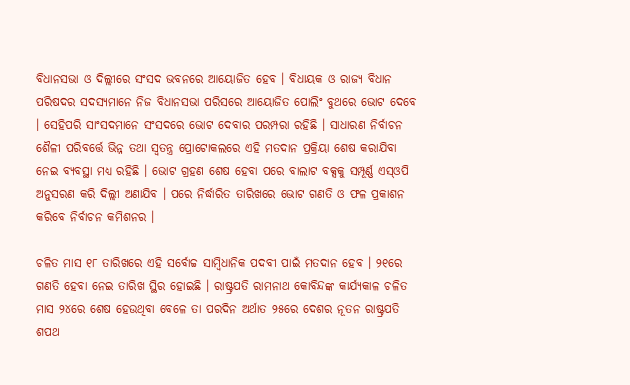ବିଧାନସଭା ଓ ଦିଲ୍ଲୀରେ ସଂସଦ ଭବନରେ ଆୟୋଜିତ ହେବ । ବିଧାୟକ ଓ ରାଜ୍ୟ ବିଧାନ ପରିଷଦର ସଦସ୍ୟମାନେ ନିଜ ବିଧାନସଭା ପରିସରେ ଆୟୋଜିତ ପୋଲିଂ ବୁଥରେ ଭୋଟ ଦେବେ । ସେହିପରି ସାଂସଦମାନେ ସଂସଦରେ ଭୋଟ ଦେବାର ପରମ୍ପରା ରହିଛି । ସାଧାରଣ ନିର୍ବାଚନ ଶୈଳୀ ପରିବର୍ତ୍ତେ ଭିନ୍ନ ତଥା ସ୍ବତନ୍ତ୍ର ପ୍ରୋଟୋକଲରେ ଏହି ମତଦାନ ପ୍ରକ୍ରିୟା ଶେଷ କରାଯିବା ନେଇ ବ୍ୟବସ୍ଥା ମଧ୍ୟ ରହିଛି । ଭୋଟ ଗ୍ରହଣ ଶେଷ ହେବା ପରେ ବାଲାଟ ବକ୍ସକୁ ସମ୍ପୂର୍ଣ୍ଣ ଏସ୍‌ଓପି ଅନୁସରଣ କରି ଦିଲ୍ଲୀ ଅଣାଯିବ । ପରେ ନିର୍ଦ୍ଧାରିତ ତାରିଖରେ ଭୋଟ ଗଣତି ଓ ଫଳ ପ୍ରକାଶନ କରିବେ ନିର୍ବାଚନ କମିଶନର ।

ଚଳିତ ମାସ ୧୮ ତାରିଖରେ ଏହି ସର୍ବୋଚ୍ଚ ସାମ୍ବିଧାନିକ ପଦବୀ ପାଇଁ ମତଦାନ ହେବ । ୨୧ରେ ଗଣତି ହେବା ନେଇ ତାରିଖ ସ୍ଥିର ହୋଇଛି । ରାଷ୍ଟ୍ରପତି ରାମନାଥ କୋବିନ୍ଦଙ୍କ କାର୍ଯ୍ୟକାଳ ଚଳିତ ମାସ ୨୪ରେ ଶେଷ ହେଉଥିବା ବେଳେ ତା ପରଦିନ ଅର୍ଥାତ ୨୫ରେ ଦେଶର ନୂତନ ରାଷ୍ଟ୍ରପତି ଶପଥ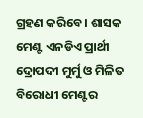ଗ୍ରହଣ କରିବେ । ଶାସକ ମେଣ୍ଟ ଏନଡିଏ ପ୍ରାର୍ଥୀ ଦ୍ରୋପଦୀ ମୁର୍ମୁ ଓ ମିଳିତ ବିରୋଧୀ ମେଣ୍ଟର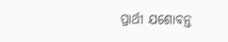ପ୍ରାର୍ଥୀ ଯଶୋବନ୍ତ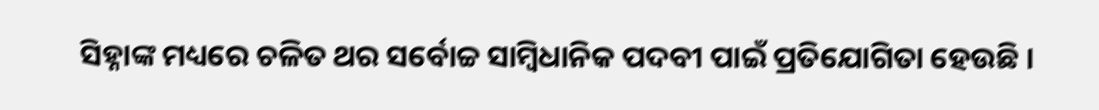ସିହ୍ନାଙ୍କ ମଧ୍ୟରେ ଚଳିତ ଥର ସର୍ବୋଚ୍ଚ ସାମ୍ବିଧାନିକ ପଦବୀ ପାଇଁ ପ୍ରତିଯୋଗିତା ହେଉଛି ।